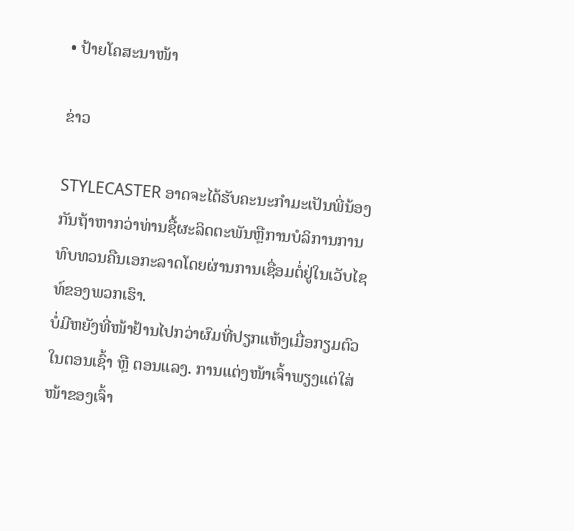• ປ້າຍໂຄສະນາໜ້າ

ຂ່າວ

STYLECASTER ອາດຈະໄດ້ຮັບຄະນະກໍາມະເປັນພີ່ນ້ອງກັນຖ້າຫາກວ່າທ່ານຊື້ຜະລິດຕະພັນຫຼືການບໍລິການການທົບທວນຄືນເອກະລາດໂດຍຜ່ານການເຊື່ອມຕໍ່ຢູ່ໃນເວັບໄຊທ໌ຂອງພວກເຮົາ.
ບໍ່ມີຫຍັງທີ່ໜ້າຢ້ານໄປກວ່າຜົມທີ່ປຽກແຫ້ງເມື່ອກຽມຕົວໃນຕອນເຊົ້າ ຫຼື ຕອນແລງ. ການແຕ່ງໜ້າເຈົ້າພຽງແຕ່ໃສ່ໜ້າຂອງເຈົ້າ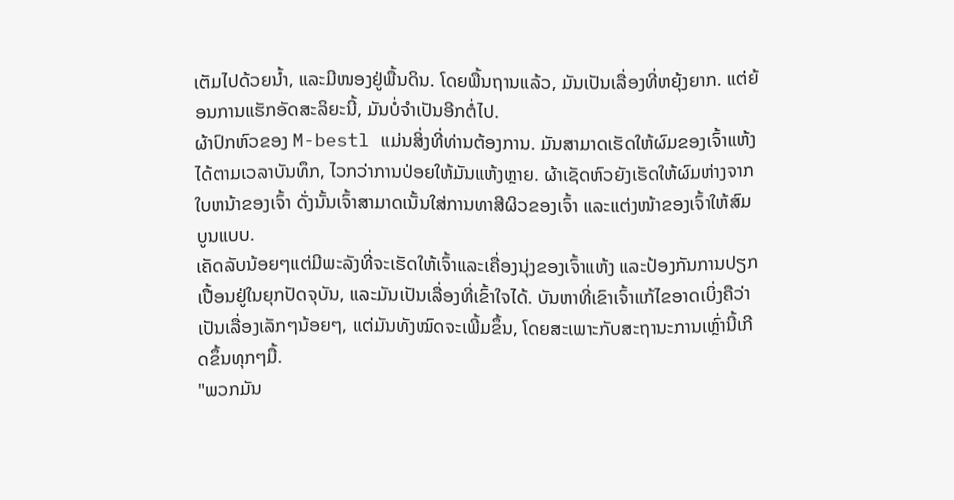ເຕັມໄປດ້ວຍນໍ້າ, ແລະມີໜອງຢູ່ພື້ນດິນ. ໂດຍພື້ນຖານແລ້ວ, ມັນເປັນເລື່ອງທີ່ຫຍຸ້ງຍາກ. ແຕ່ຍ້ອນການແຮັກອັດສະລິຍະນີ້, ມັນບໍ່ຈຳເປັນອີກຕໍ່ໄປ.
ຜ້າປົກຫົວຂອງ M-bestl ແມ່ນສິ່ງທີ່ທ່ານຕ້ອງການ. ມັນສາມາດເຮັດໃຫ້ຜົມຂອງເຈົ້າແຫ້ງໄດ້ຕາມເວລາບັນທຶກ, ໄວກວ່າການປ່ອຍໃຫ້ມັນແຫ້ງຫຼາຍ. ຜ້າເຊັດຫົວຍັງເຮັດໃຫ້ຜົມຫ່າງຈາກໃບຫນ້າຂອງເຈົ້າ ດັ່ງນັ້ນເຈົ້າສາມາດເນັ້ນໃສ່ການທາສີຜິວຂອງເຈົ້າ ແລະແຕ່ງໜ້າຂອງເຈົ້າໃຫ້ສົມບູນແບບ.
ເຄັດລັບນ້ອຍໆແຕ່ມີພະລັງທີ່ຈະເຮັດໃຫ້ເຈົ້າແລະເຄື່ອງນຸ່ງຂອງເຈົ້າແຫ້ງ ແລະປ້ອງກັນການປຽກເປື້ອນຢູ່ໃນຍຸກປັດຈຸບັນ, ແລະມັນເປັນເລື່ອງທີ່ເຂົ້າໃຈໄດ້. ບັນຫາທີ່ເຂົາເຈົ້າແກ້ໄຂອາດເບິ່ງຄືວ່າເປັນເລື່ອງເລັກໆນ້ອຍໆ, ແຕ່ມັນທັງໝົດຈະເພີ້ມຂຶ້ນ, ໂດຍສະເພາະກັບສະຖານະການເຫຼົ່ານີ້ເກີດຂຶ້ນທຸກໆມື້.
"ພວກມັນ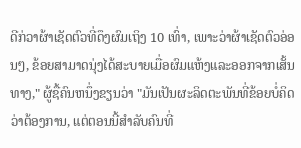ດີກ່ວາຜ້າເຊັດຕົວທີ່ດຶງຜົມເຖິງ 10 ເທົ່າ, ເພາະວ່າຜ້າເຊັດຕົວອ່ອນໆ, ຂ້ອຍສາມາດນຸ່ງໄດ້ສະບາຍເມື່ອຜົມແຫ້ງແລະອອກຈາກເສັ້ນທາງ," ຜູ້ຊື້ຄົນຫນຶ່ງຂຽນວ່າ "ມັນເປັນຜະລິດຕະພັນທີ່ຂ້ອຍບໍ່ຄິດວ່າຕ້ອງການ, ແຕ່ຕອນນີ້ສໍາລັບຄົນທີ່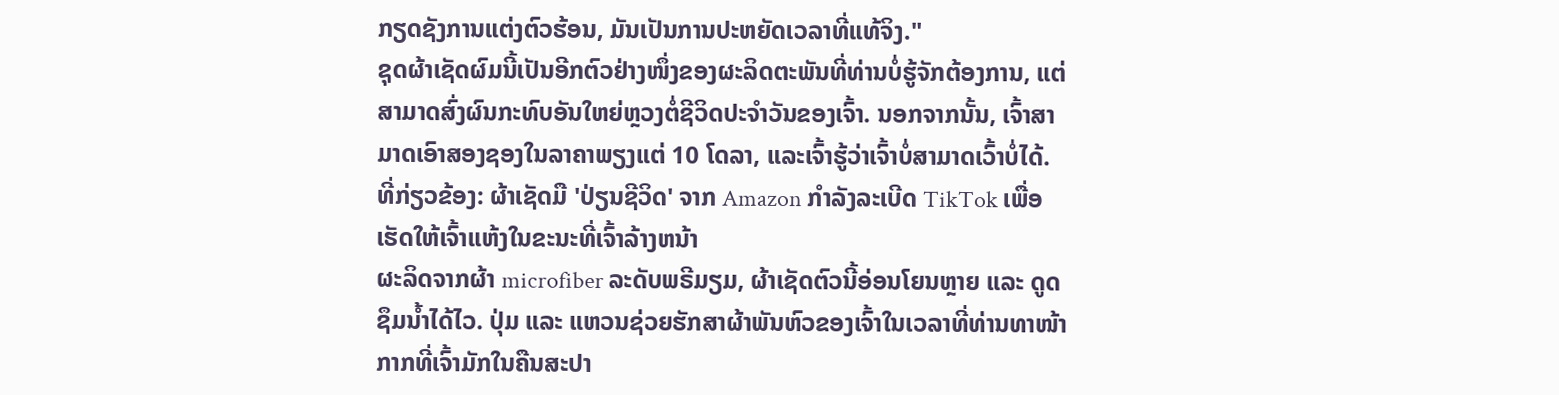ກຽດຊັງການແຕ່ງຕົວຮ້ອນ, ມັນເປັນການປະຫຍັດເວລາທີ່ແທ້ຈິງ."
ຊຸດຜ້າເຊັດຜົມນີ້ເປັນອີກຕົວຢ່າງໜຶ່ງຂອງຜະລິດຕະພັນທີ່ທ່ານບໍ່ຮູ້ຈັກຕ້ອງການ, ແຕ່ສາມາດສົ່ງຜົນກະທົບອັນໃຫຍ່ຫຼວງຕໍ່ຊີວິດປະຈຳວັນຂອງເຈົ້າ. ນອກຈາກນັ້ນ, ເຈົ້າສາມາດເອົາສອງຊອງໃນລາຄາພຽງແຕ່ 10 ໂດລາ, ແລະເຈົ້າຮູ້ວ່າເຈົ້າບໍ່ສາມາດເວົ້າບໍ່ໄດ້.
ທີ່ກ່ຽວຂ້ອງ: ຜ້າເຊັດມື 'ປ່ຽນຊີວິດ' ຈາກ Amazon ກໍາລັງລະເບີດ TikTok ເພື່ອເຮັດໃຫ້ເຈົ້າແຫ້ງໃນຂະນະທີ່ເຈົ້າລ້າງຫນ້າ
ຜະລິດຈາກຜ້າ microfiber ລະດັບພຣີມຽມ, ຜ້າເຊັດຕົວນີ້ອ່ອນໂຍນຫຼາຍ ແລະ ດູດຊຶມນໍ້າໄດ້ໄວ. ປຸ່ມ ແລະ ແຫວນຊ່ວຍຮັກສາຜ້າພັນຫົວຂອງເຈົ້າໃນເວລາທີ່ທ່ານທາໜ້າກາກທີ່ເຈົ້າມັກໃນຄືນສະປາ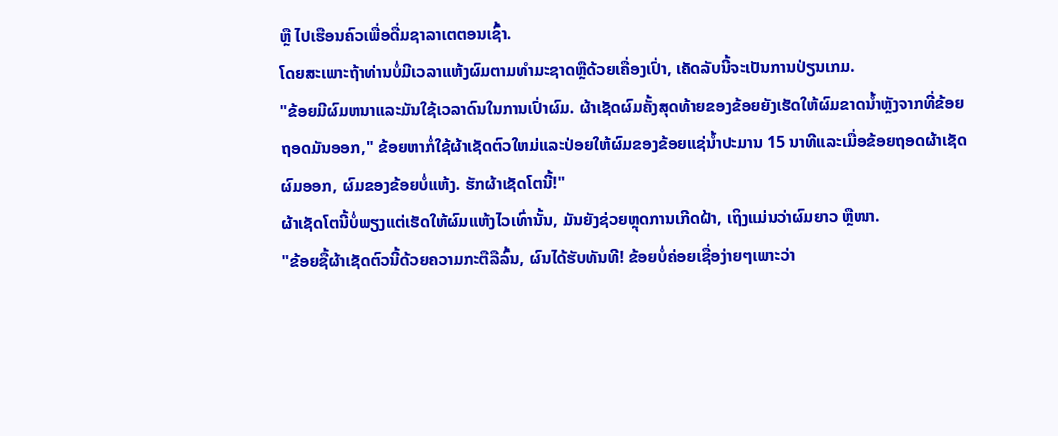ຫຼື ໄປເຮືອນຄົວເພື່ອດື່ມຊາລາເຕຕອນເຊົ້າ.
ໂດຍສະເພາະຖ້າທ່ານບໍ່ມີເວລາແຫ້ງຜົມຕາມທໍາມະຊາດຫຼືດ້ວຍເຄື່ອງເປົ່າ, ເຄັດລັບນີ້ຈະເປັນການປ່ຽນເກມ.
"ຂ້ອຍມີຜົມຫນາແລະມັນໃຊ້ເວລາດົນໃນການເປົ່າຜົມ. ຜ້າເຊັດຜົມຄັ້ງສຸດທ້າຍຂອງຂ້ອຍຍັງເຮັດໃຫ້ຜົມຂາດນ້ຳຫຼັງຈາກທີ່ຂ້ອຍຖອດມັນອອກ," ຂ້ອຍຫາກໍ່ໃຊ້ຜ້າເຊັດຕົວໃຫມ່ແລະປ່ອຍໃຫ້ຜົມຂອງຂ້ອຍແຊ່ນ້ຳປະມານ 15 ນາທີແລະເມື່ອຂ້ອຍຖອດຜ້າເຊັດຜົມອອກ, ຜົມຂອງຂ້ອຍບໍ່ແຫ້ງ. ຮັກຜ້າເຊັດໂຕນີ້!"
ຜ້າເຊັດໂຕນີ້ບໍ່ພຽງແຕ່ເຮັດໃຫ້ຜົມແຫ້ງໄວເທົ່ານັ້ນ, ມັນຍັງຊ່ວຍຫຼຸດການເກີດຝ້າ, ເຖິງແມ່ນວ່າຜົມຍາວ ຫຼືໜາ.
"ຂ້ອຍຊື້ຜ້າເຊັດຕົວນີ້ດ້ວຍຄວາມກະຕືລືລົ້ນ, ຜົນໄດ້ຮັບທັນທີ! ຂ້ອຍບໍ່ຄ່ອຍເຊື່ອງ່າຍໆເພາະວ່າ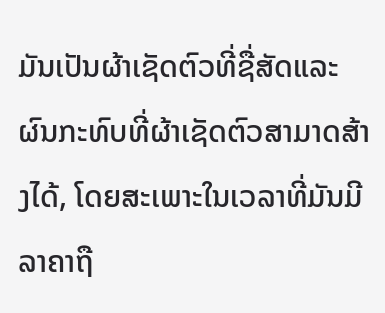ມັນເປັນຜ້າເຊັດຕົວທີ່ຊື່ສັດແລະຜົນກະທົບທີ່ຜ້າເຊັດຕົວສາມາດສ້າງໄດ້, ໂດຍສະເພາະໃນເວລາທີ່ມັນມີລາຄາຖື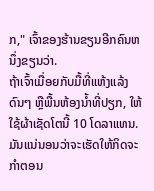ກ," ເຈົ້າຂອງຮ້ານຂຽນອີກຄົນຫນຶ່ງຂຽນວ່າ.
ຖ້າເຈົ້າເມື່ອຍກັບມື້ທີ່ແຫ້ງແລ້ງດົນໆ ຫຼືພື້ນຫ້ອງນໍ້າທີ່ປຽກ, ໃຫ້ໃຊ້ຜ້າເຊັດໂຕນີ້ 10 ໂດລາແທນ. ມັນແນ່ນອນວ່າຈະເຮັດໃຫ້ກິດຈະກຳຕອນ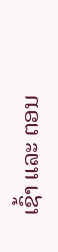ເຊົ້າ ແລະ ຕອນ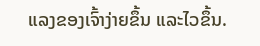ແລງຂອງເຈົ້າງ່າຍຂຶ້ນ ແລະໄວຂຶ້ນ.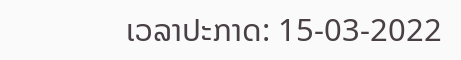ເວລາປະກາດ: 15-03-2022